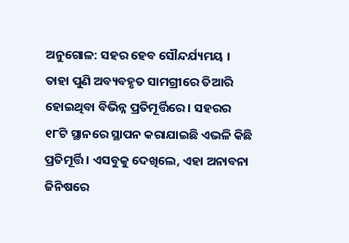ଅନୁଗୋଳ: ସହର ହେବ ସୌନ୍ଦର୍ଯ୍ୟମୟ । ତାହା ପୁଣି ଅବ୍ୟବହୃତ ସାମଗ୍ରୀରେ ତିଆରି ହୋଇଥିବା ବିଭିନ୍ନ ପ୍ରତିମୂର୍ତ୍ତିରେ । ସହରର ୧୮ଟି ସ୍ଥାନରେ ସ୍ଥାପନ କରାଯାଇଛି ଏଭଳି କିଛି ପ୍ରତିମୂର୍ତ୍ତି । ଏସବୁକୁ ଦେଖିଲେ, ଏହା ଅନାବନା ଜିନିଷରେ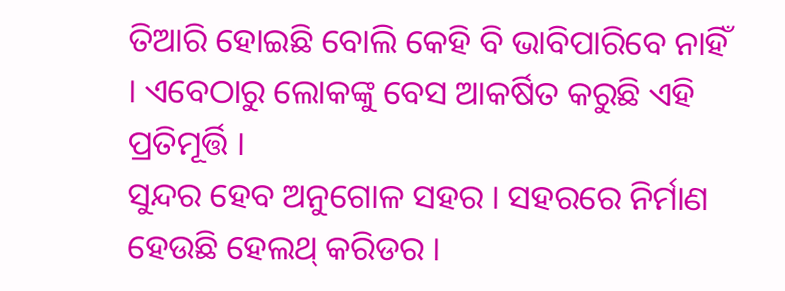ତିଆରି ହୋଇଛି ବୋଲି କେହି ବି ଭାବିପାରିବେ ନାହିଁ । ଏବେଠାରୁ ଲୋକଙ୍କୁ ବେସ ଆକର୍ଷିତ କରୁଛି ଏହି ପ୍ରତିମୂର୍ତ୍ତି ।
ସୁନ୍ଦର ହେବ ଅନୁଗୋଳ ସହର । ସହରରେ ନିର୍ମାଣ ହେଉଛି ହେଲଥ୍ କରିଡର ।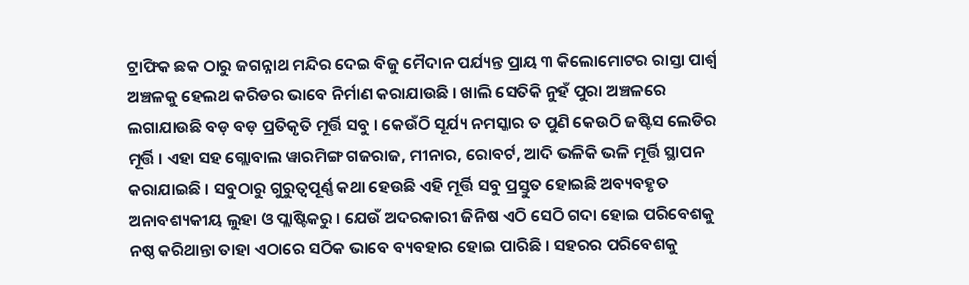ଟ୍ରାଫିକ ଛକ ଠାରୁ ଜଗନ୍ନାଥ ମନ୍ଦିର ଦେଇ ବିଜୁ ମୈଦାନ ପର୍ଯ୍ୟନ୍ତ ପ୍ରାୟ ୩ କିଲୋମୋଟର ରାସ୍ତା ପାର୍ଶ୍ଵ ଅଞ୍ଚଳକୁ ହେଲଥ କରିଡର ଭାବେ ନିର୍ମାଣ କରାଯାଉଛି । ଖାଲି ସେତିକି ନୁହଁ ପୁରା ଅଞ୍ଚଳରେ ଲଗାଯାଉଛି ବଡ଼ ବଡ଼ ପ୍ରତିକୃତି ମୂର୍ତ୍ତି ସବୁ । କେଉଁଠି ସୂର୍ଯ୍ୟ ନମସ୍କାର ତ ପୁଣି କେଉଠି ଜଷ୍ଟିସ ଲେଡିର ମୂର୍ତ୍ତି । ଏହା ସହ ଗ୍ଲୋବାଲ ୱାରମିଙ୍ଗ ଗଜରାଜ, ମୀନାର, ରୋବର୍ଟ, ଆଦି ଭଳିକି ଭଳି ମୂର୍ତ୍ତି ସ୍ଥାପନ କରାଯାଇଛି । ସବୁଠାରୁ ଗୁରୁତ୍ୱପୂର୍ଣ୍ଣ କଥା ହେଉଛି ଏହି ମୂର୍ତ୍ତି ସବୁ ପ୍ରସ୍ତୁତ ହୋଇଛି ଅବ୍ୟବହୃତ ଅନାବଶ୍ୟକୀୟ ଲୁହା ଓ ପ୍ଲାଷ୍ଟିକରୁ । ଯେଉଁ ଅଦରକାରୀ ଜିନିଷ ଏଠି ସେଠି ଗଦା ହୋଇ ପରିବେଶକୁ ନଷ୍ଠ କରିଥାନ୍ତା ତାହା ଏଠାରେ ସଠିକ ଭାବେ ବ୍ୟବହାର ହୋଇ ପାରିଛି । ସହରର ପରିବେଶକୁ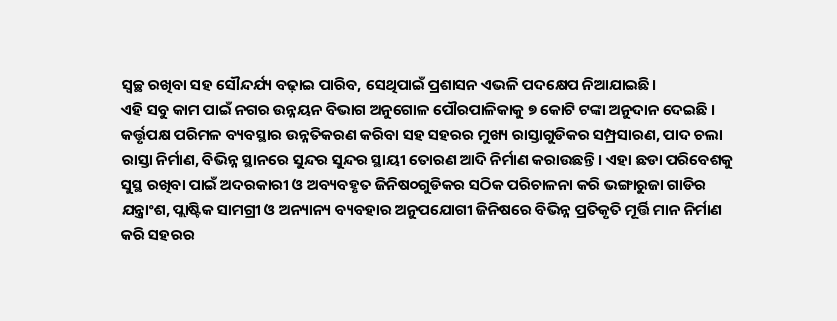ସ୍ୱଚ୍ଛ ରଖିବା ସହ ସୌନ୍ଦର୍ଯ୍ୟ ବଢ଼ାଇ ପାରିବ, ସେଥିପାଇଁ ପ୍ରଶାସନ ଏଭଳି ପଦକ୍ଷେପ ନିଆଯାଇଛି।
ଏହି ସବୁ କାମ ପାଇଁ ନଗର ଉନ୍ନୟନ ବିଭାଗ ଅନୁଗୋଳ ପୌରପାଳିକାକୁ ୭ କୋଟି ଟଙ୍କା ଅନୁଦାନ ଦେଇଛି । କର୍ତ୍ତୃପକ୍ଷ ପରିମଳ ବ୍ୟବସ୍ଥାର ଉନ୍ନତିକରଣ କରିବା ସହ ସହରର ମୁଖ୍ୟ ରାସ୍ତାଗୁଡିକର ସମ୍ପ୍ରସାରଣ, ପାଦ ଚଲା ରାସ୍ତା ନିର୍ମାଣ, ବିଭିନ୍ନ ସ୍ଥାନରେ ସୁନ୍ଦର ସୁନ୍ଦର ସ୍ଥାୟୀ ତୋରଣ ଆଦି ନିର୍ମାଣ କରାଉଛନ୍ତି । ଏହା ଛଡା ପରିବେଶକୁ ସୁସ୍ଥ ରଖିବା ପାଇଁ ଅଦରକାରୀ ଓ ଅବ୍ୟବହୃତ ଜିନିଷ୦ଗୁଡିକର ସଠିକ ପରିଚାଳନା କରି ଭଙ୍ଗାରୁଜା ଗାଡିର ଯନ୍ତ୍ରାଂଶ, ପ୍ଲାଷ୍ଟିକ ସାମଗ୍ରୀ ଓ ଅନ୍ୟାନ୍ୟ ବ୍ୟବହାର ଅନୁପଯୋଗୀ ଜିନିଷରେ ବିଭିନ୍ନ ପ୍ରତିକୃତି ମୂର୍ତ୍ତି ମାନ ନିର୍ମାଣ କରି ସହରର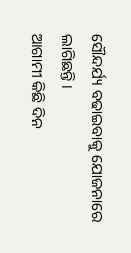ସୌନ୍ଦର୍ଯ୍ୟ ବଢାଇବାକୁ ଯୋଜନାରେ ଲାଗିଛନ୍ତି ।
ଆଗାମୀ କିଛି ଦିନ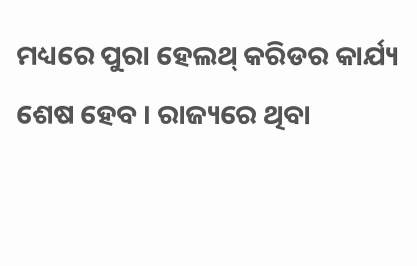ମଧ୍ୟରେ ପୁରା ହେଲଥ୍ କରିଡର କାର୍ଯ୍ୟ ଶେଷ ହେବ । ରାଜ୍ୟରେ ଥିବା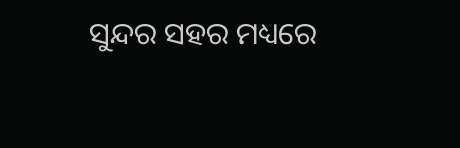ସୁନ୍ଦର ସହର ମଧ୍ୟରେ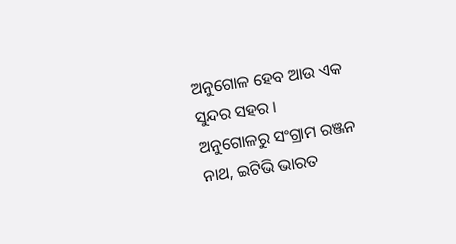ଅନୁଗୋଳ ହେବ ଆଉ ଏକ ସୁନ୍ଦର ସହର ।
ଅନୁଗୋଳରୁ ସଂଗ୍ରାମ ରଞ୍ଜନ ନାଥ, ଇଟିଭି ଭାରତ